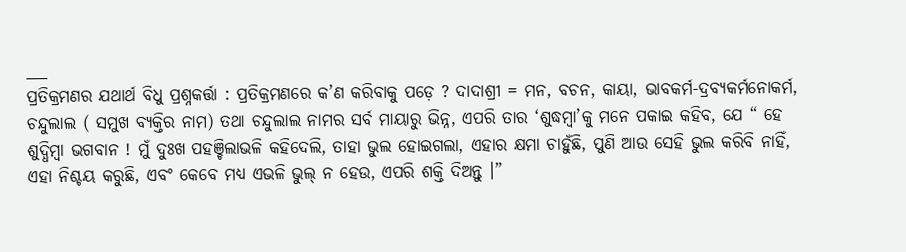___
ପ୍ରତିକ୍ରମଣର ଯଥାର୍ଥ ବିଧୁ ପ୍ରଶ୍ନକର୍ତ୍ତା : ପ୍ରତିକ୍ରମଣରେ କ’ଣ କରିବାକୁ ପଡ଼େ ? ଦାଦାଶ୍ରୀ = ମନ, ବଚନ, କାୟା, ଭାବକର୍ମ-ଦ୍ରବ୍ୟକର୍ମନୋକର୍ମ, ଚନ୍ଦୁଲାଲ ( ସମୁଖ ବ୍ୟକ୍ତିର ନାମ) ତଥା ଚନ୍ଦୁଲାଲ ନାମର ସର୍ବ ମାୟାରୁ ଭିନ୍ନ, ଏପରି ତାର ‘ଶୁଦ୍ଧମ୍ବା’କୁ ମନେ ପକାଇ କହିବ, ଯେ “ ହେ ଶୁଦ୍ଧିମ୍ବା ଭଗବାନ ! ମୁଁ ଦୁଃଖ ପହଞ୍ଚିଲାଭଳି କହିଦେଲି, ତାହା ଭୁଲ ହୋଇଗଲା, ଏହାର କ୍ଷମା ଚାହୁଁଛି, ପୁଣି ଆଉ ସେହି ଭୁଲ କରିବି ନାହିଁ, ଏହା ନିଶ୍ଚୟ କରୁଛି, ଏବଂ କେବେ ମଧ୍ୟ ଏଭଳି ଭୁଲ୍ ନ ହେଉ, ଏପରି ଶକ୍ତି ଦିଅନ୍ତୁ ।”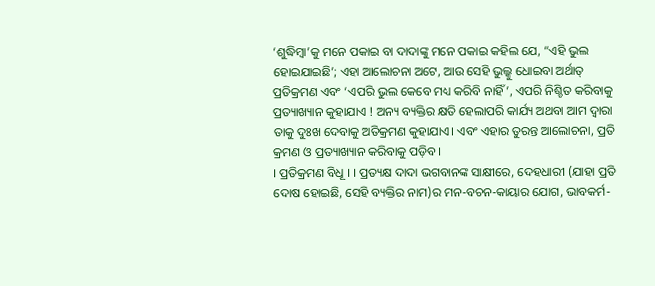‘ଶୁଦ୍ଧିମ୍ବା’କୁ ମନେ ପକାଇ ବା ଦାଦାଙ୍କୁ ମନେ ପକାଇ କହିଲ ଯେ, “ଏହି ଭୁଲ ହୋଇଯାଇଛି’; ଏହା ଆଲୋଚନା ଅଟେ, ଆଉ ସେହି ଭୁଲ୍କୁ ଧୋଇବା ଅର୍ଥାତ୍ ପ୍ରତିକ୍ରମଣ ଏବଂ ‘ଏପରି ଭୁଲ କେବେ ମଧ୍ୟ କରିବି ନାହିଁ’, ଏପରି ନିଶ୍ଚିତ କରିବାକୁ ପ୍ରତ୍ୟାଖ୍ୟାନ କୁହାଯାଏ ! ଅନ୍ୟ ବ୍ୟକ୍ତିର କ୍ଷତି ହେଲାପରି କାର୍ଯ୍ୟ ଅଥବା ଆମ ଦ୍ଵାରା ତାକୁ ଦୁଃଖ ଦେବାକୁ ଅତିକ୍ରମଣ କୁହାଯାଏ। ଏବଂ ଏହାର ତୁରନ୍ତ ଆଲୋଚନା, ପ୍ରତି କ୍ରମଣ ଓ ପ୍ରତ୍ୟାଖ୍ୟାନ କରିବାକୁ ପଡ଼ିବ।
। ପ୍ରତିକ୍ରମଣ ବିଧୂ । । ପ୍ରତ୍ୟକ୍ଷ ଦାଦା ଭଗବାନଙ୍କ ସାକ୍ଷୀରେ, ଦେହଧାରୀ (ଯାହା ପ୍ରତି ଦୋଷ ହୋଇଛି, ସେହି ବ୍ୟକ୍ତିର ନାମ)ର ମନ-ବଚନ-କାୟାର ଯୋଗ, ଭାବକର୍ମ-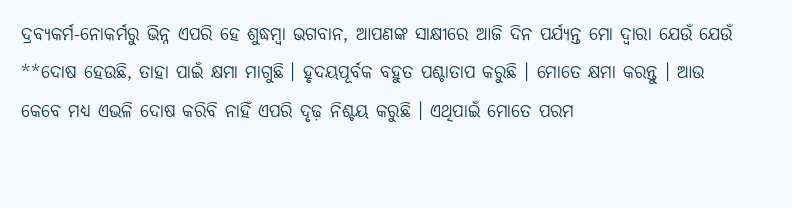ଦ୍ରବ୍ୟକର୍ମ-ନୋକର୍ମରୁ ଭିନ୍ନ ଏପରି ହେ ଶୁଦ୍ଧମ୍ବା ଭଗବାନ, ଆପଣଙ୍କ ସାକ୍ଷୀରେ ଆଜି ଦିନ ପର୍ଯ୍ୟନ୍ତ ମୋ ଦ୍ଵାରା ଯେଉଁ ଯେଉଁ **ଦୋଷ ହେଉଛି, ତାହା ପାଇଁ କ୍ଷମା ମାଗୁଛି । ହୃଦୟପୂର୍ବକ ବହୁତ ପଶ୍ଚାତାପ କରୁଛି । ମୋତେ କ୍ଷମା କରନ୍ତୁ । ଆଉ କେବେ ମଧ୍ୟ ଏଭଳି ଦୋଷ କରିବି ନାହିଁ ଏପରି ଦୃଢ଼ ନିଶ୍ଚୟ କରୁଛି । ଏଥିପାଇଁ ମୋତେ ପରମ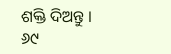ଶକ୍ତି ଦିଅନ୍ତୁ ।
୬୯